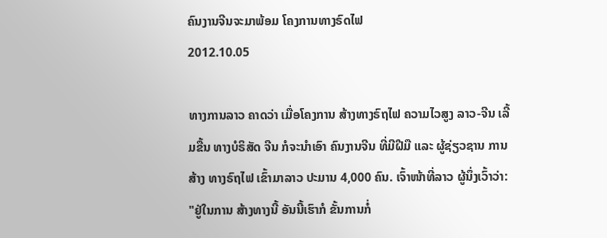ຄົນງານຈີນຈະມາພ້ອມ ໂຄງການທາງຣົດໄຟ
2012.10.05

ທາງການລາວ ຄາດວ່າ ເມື່ອໂຄງການ ສ້າງທາງຣົຖໄຟ ຄວາມໄວສູງ ລາວ-ຈີນ ເລີ້ມຂື້ນ ທາງບໍຣິສັດ ຈີນ ກໍຈະນໍາເອົາ ຄົນງານຈີນ ທີ່ມີຝີມື ແລະ ຜູ້ຊ່ຽວຊານ ການສ້າງ ທາງຣົຖໄຟ ເຂົ້າມາລາວ ປະມານ 4,000 ຄົນ. ເຈົ້າໜ້າທີ່ລາວ ຜູ້ນຶ່ງເວົ້າວ່າ:
"ຢູ່ໃນການ ສ້າງທາງນີ້ ອັນນີ້ເຮົາກໍ ຂັ້ນການກໍ່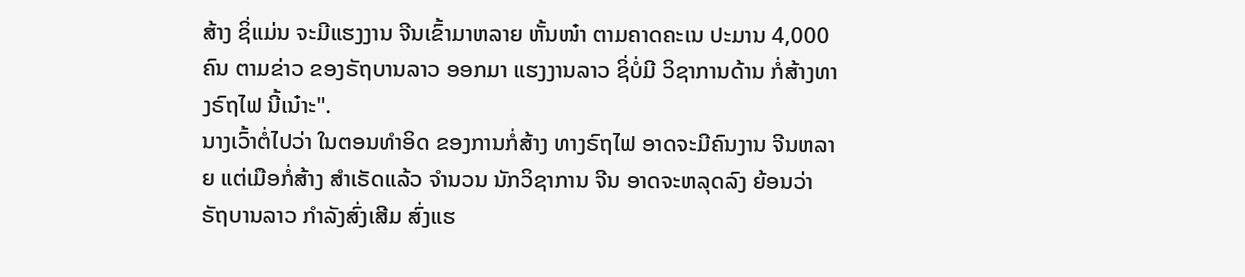ສ້າງ ຊິ່ແມ່ນ ຈະມີແຮງງານ ຈີນເຂົ້າມາຫລາຍ ຫັ້ນໜ໋າ ຕາມຄາດຄະເນ ປະມານ 4,000 ຄົນ ຕາມຂ່າວ ຂອງຣັຖບານລາວ ອອກມາ ແຮງງານລາວ ຊິ່ບໍ່ມີ ວິຊາການດ້ານ ກໍ່ສ້າງທາງຣົຖໄຟ ນີ້ເນ໋າະ".
ນາງເວົ້າຕໍ່ໄປວ່າ ໃນຕອນທໍາອິດ ຂອງການກໍ່ສ້າງ ທາງຣົຖໄຟ ອາດຈະມີຄົນງານ ຈີນຫລາຍ ແຕ່ເມືອກໍ່ສ້າງ ສໍາເຣັດແລ້ວ ຈໍານວນ ນັກວິຊາການ ຈີນ ອາດຈະຫລຸດລົງ ຍ້ອນວ່າ ຣັຖບານລາວ ກໍາລັງສົ່ງເສີມ ສົ່ງແຮ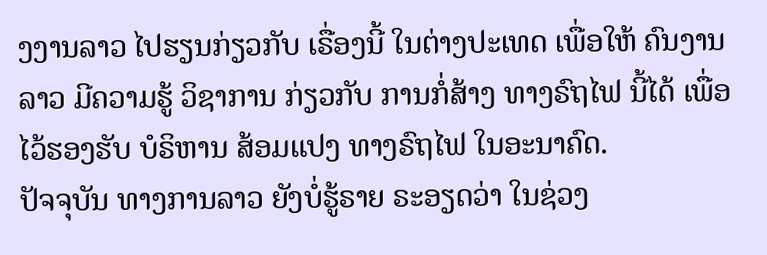ງງານລາວ ໄປຮຽນກ່ຽວກັບ ເຣື່ອງນີ້ ໃນຕ່າງປະເທດ ເພື່ອໃຫ້ ຄົນງານລາວ ມີຄວາມຮູ້ ວິຊາການ ກ່ຽວກັບ ການກໍ່ສ້າງ ທາງຣົຖໄຟ ນີ້ໄດ້ ເພື່ອໄວ້ຮອງຮັບ ບໍຣິຫານ ສ້ອມແປງ ທາງຣົຖໄຟ ໃນອະນາຄົດ.
ປັຈຈຸບັນ ທາງການລາວ ຍັງບໍ່ຮູ້ຣາຍ ຣະອຽດວ່າ ໃນຊ່ວງ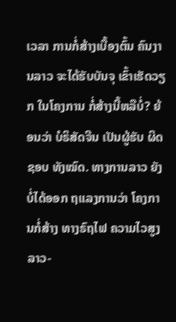ເວລາ ການກໍ່ສ້າງເບື້ອງຕົ້ນ ຄົນງານລາວ ຈະໄດ້ຮັບບັນຈຸ ເຂົ້າເຮັດວຽກ ໃນໂຄງການ ກໍ່ສ້າງນີ້ຫລືບໍ່? ຍ້ອນວ່າ ບໍຣິສັດຈີນ ເປັນຜູ້ຮັບ ຜິດຊອບ ທັງໝົດ. ທາງການລາວ ຍັງບໍ່ໄດ້ອອກ ຖແລງການວ່າ ໂຄງການກໍ່ສ້າງ ທາງຣົຖໄຟ ຄວາມໄວສູງ ລາວ-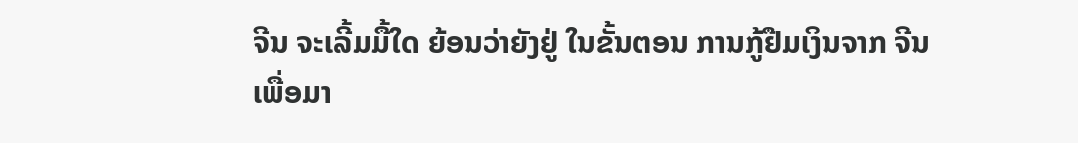ຈີນ ຈະເລີ້ມມື້ໃດ ຍ້ອນວ່າຍັງຢູ່ ໃນຂັ້ນຕອນ ການກູ້ຢືມເງິນຈາກ ຈີນ ເພື່ອມາ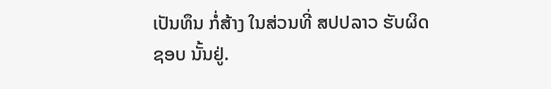ເປັນທຶນ ກໍ່ສ້າງ ໃນສ່ວນທີ່ ສປປລາວ ຮັບຜິດຊອບ ນັ້ນຢູ່.